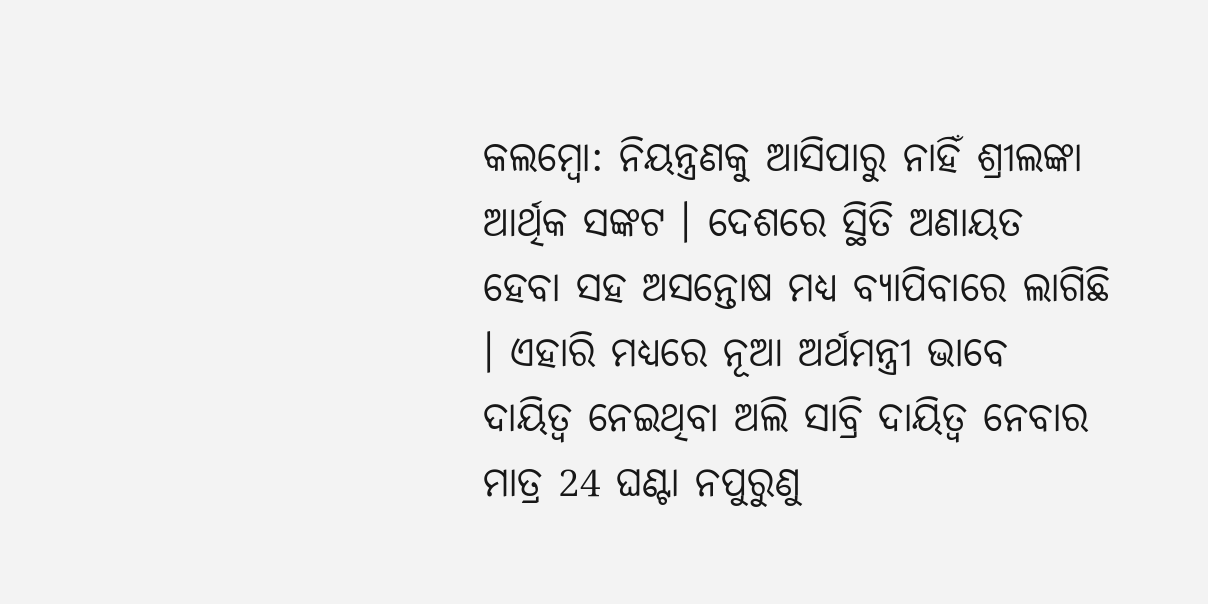କଲମ୍ବୋ: ନିୟନ୍ତ୍ରଣକୁ ଆସିପାରୁ ନାହିଁ ଶ୍ରୀଲଙ୍କା ଆର୍ଥିକ ସଙ୍କଟ । ଦେଶରେ ସ୍ଥିତି ଅଣାୟତ ହେବା ସହ ଅସନ୍ତୋଷ ମଧ୍ୟ ବ୍ୟାପିବାରେ ଲାଗିଛି । ଏହାରି ମଧ୍ୟରେ ନୂଆ ଅର୍ଥମନ୍ତ୍ରୀ ଭାବେ ଦାୟିତ୍ବ ନେଇଥିବା ଅଲି ସାବ୍ରି ଦାୟିତ୍ବ ନେବାର ମାତ୍ର 24 ଘଣ୍ଟା ନପୁରୁଣୁ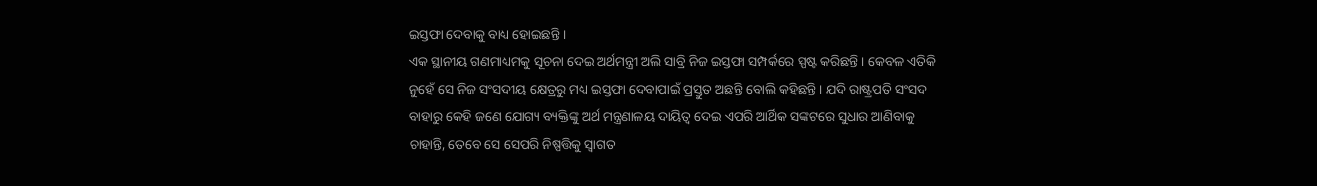ଇସ୍ତଫା ଦେବାକୁ ବାଧ୍ୟ ହୋଇଛନ୍ତି ।
ଏକ ସ୍ଥାନୀୟ ଗଣମାଧ୍ୟମକୁ ସୂଚନା ଦେଇ ଅର୍ଥମନ୍ତ୍ରୀ ଅଲି ସାବ୍ରି ନିଜ ଇସ୍ତଫା ସମ୍ପର୍କରେ ସ୍ପଷ୍ଟ କରିଛନ୍ତି । କେବଳ ଏତିକି ନୁହେଁ ସେ ନିଜ ସଂସଦୀୟ କ୍ଷେତ୍ରରୁ ମଧ୍ୟ ଇସ୍ତଫା ଦେବାପାଇଁ ପ୍ରସ୍ତୁତ ଅଛନ୍ତି ବୋଲି କହିଛନ୍ତି । ଯଦି ରାଷ୍ଟ୍ରପତି ସଂସଦ ବାହାରୁ କେହି ଜଣେ ଯୋଗ୍ୟ ବ୍ୟକ୍ତିଙ୍କୁ ଅର୍ଥ ମନ୍ତ୍ରଣାଳୟ ଦାୟିତ୍ବ ଦେଇ ଏପରି ଆର୍ଥିକ ସଙ୍କଟରେ ସୁଧାର ଆଣିବାକୁ ଚାହାନ୍ତି, ତେବେ ସେ ସେପରି ନିଷ୍ପତ୍ତିକୁ ସ୍ବାଗତ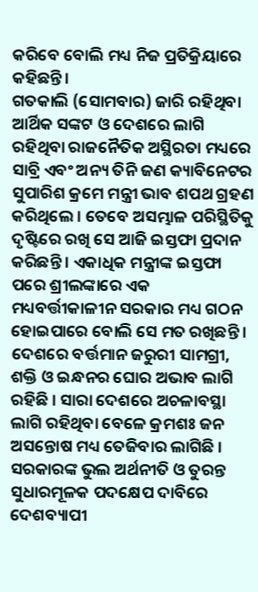କରିବେ ବୋଲି ମଧ୍ୟ ନିଜ ପ୍ରତିକ୍ରିୟାରେ କହିଛନ୍ତି ।
ଗତକାଲି (ସୋମବାର) ଜାରି ରହିଥିବା ଆର୍ଥିକ ସଙ୍କଟ ଓ ଦେଶରେ ଲାଗି ରହିଥିବା ରାଜନୈତିକ ଅସ୍ଥିରତା ମଧ୍ୟରେ ସାବ୍ରି ଏବଂ ଅନ୍ୟ ତିନି ଜଣ କ୍ୟାବିନେଟର ସୁପାରିଶ କ୍ରମେ ମନ୍ତ୍ରୀ ଭାବ ଶପଥ ଗ୍ରହଣ କରିଥିଲେ । ତେବେ ଅସମ୍ଭାଳ ପରିସ୍ଥିତିକୁ ଦୃଷ୍ଟିରେ ରଖି ସେ ଆଜି ଇସ୍ତଫା ପ୍ରଦାନ କରିଛନ୍ତି । ଏକାଧିକ ମନ୍ତ୍ରୀଙ୍କ ଇସ୍ତଫା ପରେ ଶ୍ରୀଲଙ୍କାରେ ଏକ ମଧ୍ୟବର୍ତ୍ତୀକାଳୀନ ସରକାର ମଧ୍ୟ ଗଠନ ହୋଇପାରେ ବୋଲି ସେ ମତ ରଖିଛନ୍ତି ।
ଦେଶରେ ବର୍ତ୍ତମାନ ଜରୁରୀ ସାମଗ୍ରୀ, ଶକ୍ତି ଓ ଇନ୍ଧନର ଘୋର ଅଭାବ ଲାଗି ରହିଛି । ସାରା ଦେଶରେ ଅଚଳାବସ୍ଥା ଲାଗି ରହିଥିବା ବେଳେ କ୍ରମଶଃ ଜନ ଅସନ୍ତୋଷ ମଧ୍ୟ ତେଜିବାର ଲାଗିଛି । ସରକାରଙ୍କ ଭୁଲ ଅର୍ଥନୀତି ଓ ତୁରନ୍ତ ସୁଧାରମୂଳକ ପଦକ୍ଷେପ ଦାବିରେ ଦେଶବ୍ୟାପୀ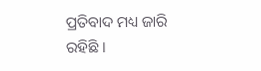ପ୍ରତିବାଦ ମଧ୍ୟ ଜାରି ରହିଛି ।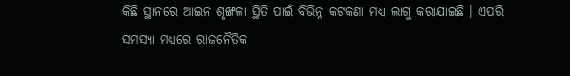କିଛି ସ୍ଥାନରେ ଆଇନ ଶୃଙ୍ଖଳା ସ୍ଥିତି ପାଇଁ ବିଭିନ୍ନ କଟକଣା ମଧ୍ୟ ଲାଗୁ କରାଯାଇଛି । ଏପରି ସମସ୍ୟା ମଧ୍ୟରେ ରାଜନୈତିକ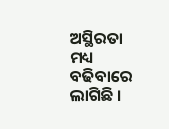ଅସ୍ଥିରତା ମଧ୍ୟ ବଢିବାରେ ଲାଗିଛି ।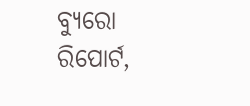ବ୍ୟୁରୋ ରିପୋର୍ଟ,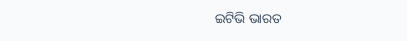ଇଟିଭି ଭାରତ